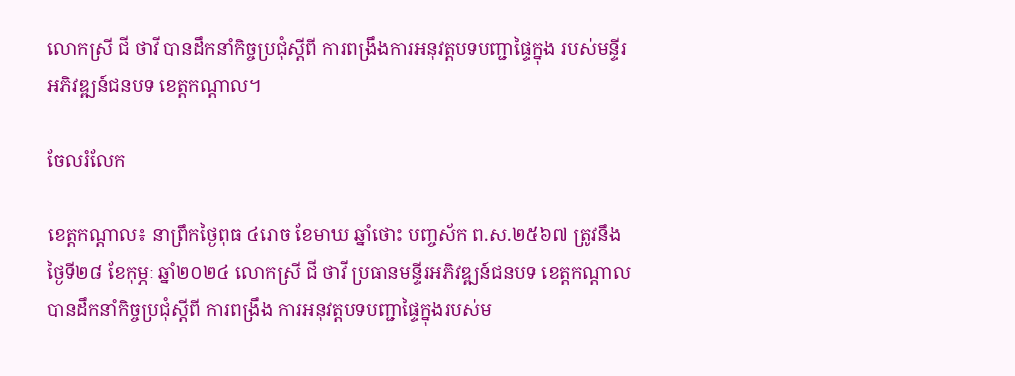លោកស្រី ជី ថាវី បានដឹកនាំកិច្ចប្រជុំស្ដីពី ការពង្រឹងការអនុវត្តបទបញ្ជាផ្ទៃក្នុង របស់មន្ទីរអភិវឌ្ឍន៍ជនបទ ខេត្តកណ្ដាល។

ចែលរំលែក

ខេត្តកណ្តាល៖ នាព្រឹកថ្ងៃពុធ ៤រោច ខែមាឃ ឆ្នាំថោះ បញ្ចស័ក ព.ស.២៥៦៧ ត្រូវនឹងថ្ងៃទី២៨ ខែកុម្ភៈ ឆ្នាំ២០២៤ លោកស្រី ជី ថាវី ប្រធានមន្ទីរអភិវឌ្ឍន៍ជនបទ ខេត្តកណ្ដាល  បានដឹកនាំកិច្ចប្រជុំស្ដីពី ការពង្រឹង ការអនុវត្តបទបញ្ជាផ្ទៃក្នុងរបស់ម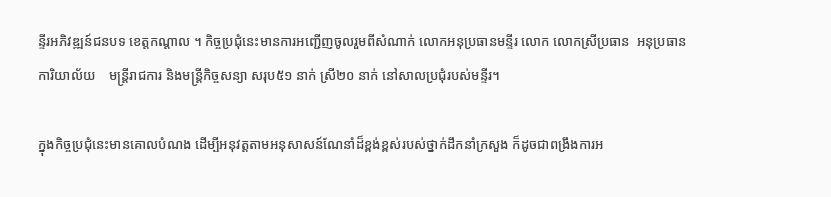ន្ទីរអភិវឌ្ឍន៍ជនបទ ខេត្តកណ្ដាល ។ កិច្ចប្រជុំនេះមានការអញ្ជើញចូលរួមពីសំណាក់ លោកអនុប្រធានមន្ទីរ លោក លោកស្រីប្រធាន  អនុប្រធានការិយាល័យ    មន្ត្រីរាជការ និងមន្ត្រីកិច្ចសន្យា សរុប៥១ នាក់ ស្រី២០ នាក់ នៅសាលប្រជុំរបស់មន្ទីរ។

ក្នុងកិច្ចប្រជុំនេះមានគោលបំណង ដើម្បីអនុវត្តតាមអនុសាសន៍ណែនាំដ៏ខ្ពង់ខ្ពស់របស់ថ្នាក់ដឹកនាំក្រសួង ក៏ដូចជាពង្រឹងការអ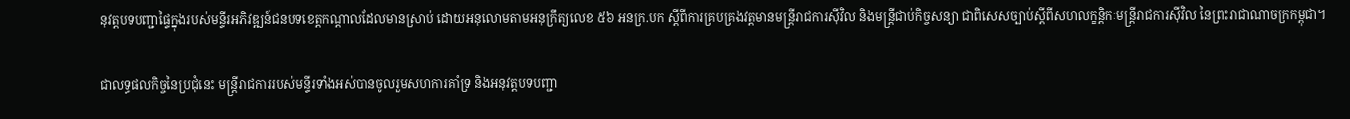នុវត្តបទបញ្ជាផ្ទៃក្នុងរបស់មន្ទីរអភិវឌ្ឍន៍ជនបទខេត្តកណ្តាលដែលមានស្រាប់ ដោយអនុលោមតាមអនុក្រឹត្យលេខ ៥៦ អនក្រ.បក ស្តីពីការគ្របគ្រងវត្តមានមន្ត្រីរាជការស៊ីវិល និងមន្ត្រីជាប់កិច្ចសន្យា ជាពិសេសច្បាប់ស្តីពីសហលក្ខន្តិកៈមន្ត្រីរាជការស៊ីវិល នៃព្រះរាជាណាចក្រកម្ពុជា។

ជាលទ្ធផលកិច្ចនៃប្រជុំនេះ មន្ត្រីរាជការរបស់មន្ទីរទាំងអស់បានចូលរួមសហការគាំទ្រ និងអនុវត្តបទបញ្ជា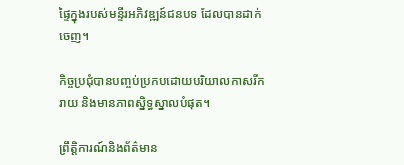ផ្ទៃក្នុងរបស់មន្ទីរអភិវឌ្ឍន៍ជនបទ ដែលបានដាក់ចេញ។

កិច្ចប្រជុំបានបញ្ចប់ប្រកបដោយបរិយាលកាសរីករាយ និងមានភាពស្និទ្ធស្នាលបំផុត។

ព្រឹត្តិការណ៍និងព័ត៌មាន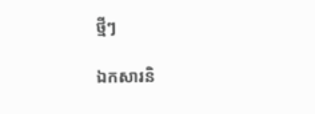ថ្មីៗ

ឯកសារនិ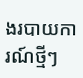ងរបាយការណ៍ថ្មីៗ